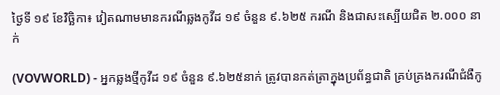ថ្ងៃទី ១៩ ខែវិច្ឆិកា៖ វៀតណាមមានករណីឆ្លងកូវីដ ១៩ ចំនួន ៩.៦២៥ ករណី និងជាសះស្បើយជិត ២.០០០ នាក់

(VOVWORLD) - អ្នកឆ្លងថ្មីកូវីដ ១៩ ចំនួន ៩.៦២៥នាក់ ត្រូវបានកត់ត្រាក្នុងប្រព័ន្ធជាតិ គ្រប់គ្រងករណីជំងឺកូ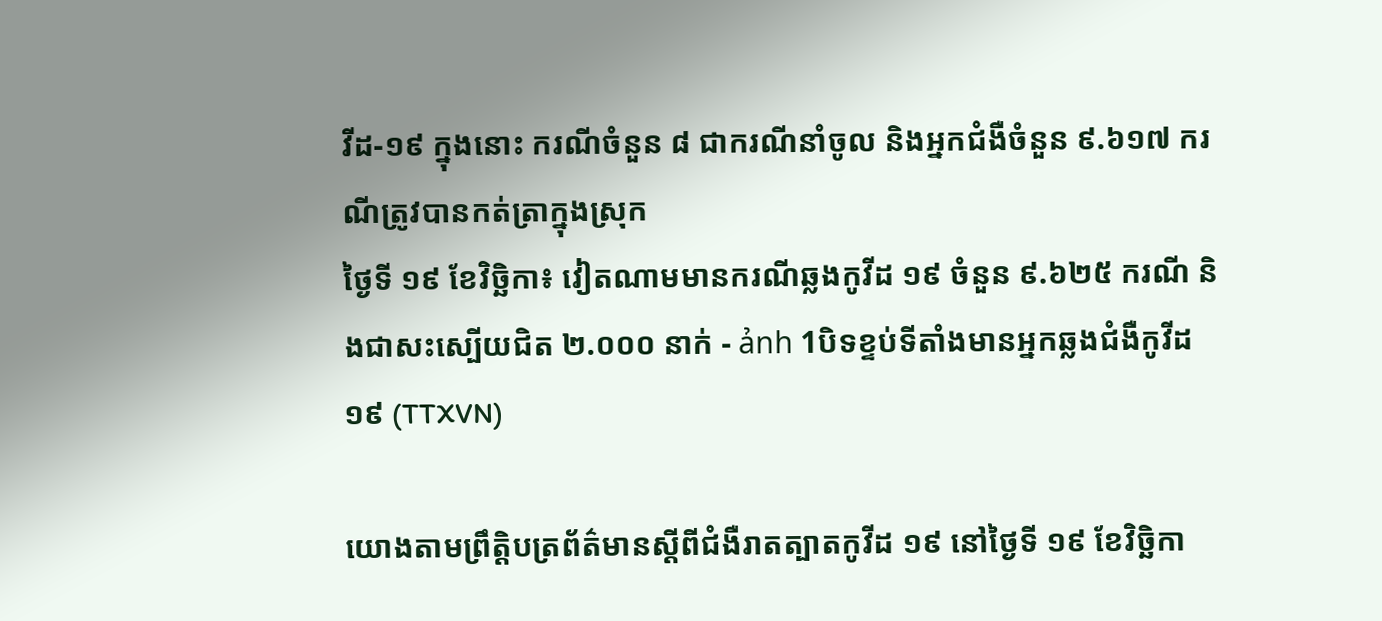វីដ-១៩ ក្នុងនោះ ករណីចំនួន ៨ ជាករណីនាំចូល និងអ្នកជំងឺចំនួន ៩.៦១៧ ករណីត្រូវបានកត់ត្រាក្នុងស្រុក
ថ្ងៃទី ១៩ ខែវិច្ឆិកា៖ វៀតណាមមានករណីឆ្លងកូវីដ ១៩ ចំនួន ៩.៦២៥ ករណី និងជាសះស្បើយជិត ២.០០០ នាក់ - ảnh 1បិទខ្ទប់ទីតាំងមានអ្នកឆ្លងជំងឺកូវីដ ១៩ (TTXVN)

យោងតាមព្រឹត្តិបត្រព័ត៌មានស្តីពីជំងឺរាតត្បាតកូវីដ ១៩ នៅថ្ងៃទី ១៩ ខែវិច្ឆិកា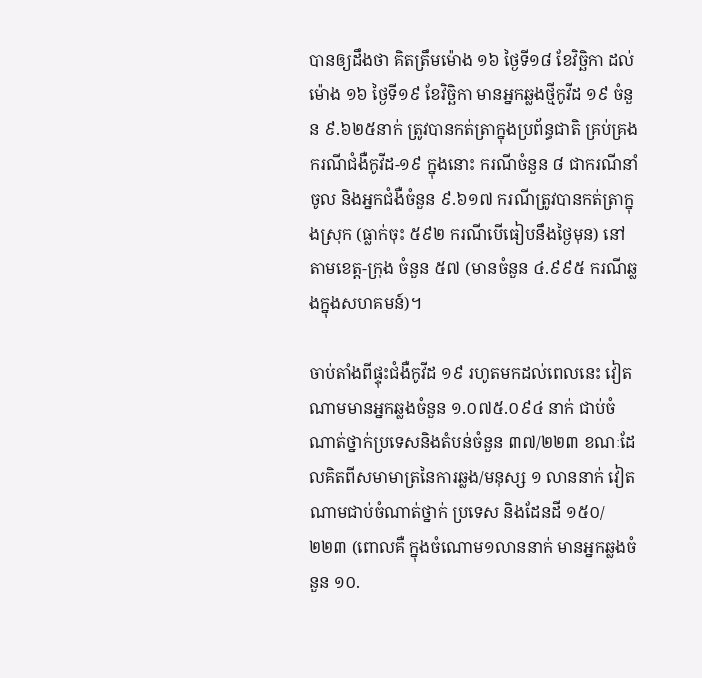បានឲ្យដឹងថា គិតត្រឹមម៉ោង ១៦ ថ្ងៃទី១៨ ខែវិច្ឆិកា ដល់ម៉ោង ១៦ ថ្ងៃទី១៩ ខែវិច្ឆិកា មានអ្នកឆ្លងថ្មីកូវីដ ១៩ ចំនួន ៩.៦២៥នាក់ ត្រូវបានកត់ត្រាក្នុងប្រព័ន្ធជាតិ គ្រប់គ្រងករណីជំងឺកូវីដ-១៩ ក្នុងនោះ ករណីចំនួន ៨ ជាករណីនាំចូល និងអ្នកជំងឺចំនួន ៩.៦១៧ ករណីត្រូវបានកត់ត្រាក្នុងស្រុក (ធ្លាក់ចុះ ៥៩២ ករណីបើធៀបនឹងថ្ងៃមុន) នៅតាមខេត្ត-ក្រុង ចំនួន ៥៧ (មានចំនួន ៤.៩៩៥ ករណីឆ្លងក្នុងសហគមន៍)។

ចាប់តាំងពីផ្ទុះជំងឺកូវីដ ១៩ រហូតមកដល់ពេលនេះ វៀតណាមមានអ្នកឆ្លងចំនួន ១.០៧៥.០៩៤ នាក់ ជាប់ចំណាត់ថ្នាក់ប្រទេសនិងតំបន់ចំនួន ៣៧/២២៣ ខណៈដែលគិតពីសមាមាត្រនៃការឆ្លង/មនុស្ស ១ លាននាក់ វៀតណាមជាប់ចំណាត់ថ្នាក់ ប្រទេស និងដែនដី ១៥០/២២៣ (ពោលគឺ ក្នុងចំណោម១លាននាក់ មានអ្នកឆ្លងចំនួន ១០.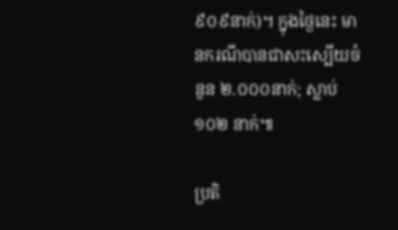៩០៩នាក់)។ ក្នុងថ្ងៃនេះ មានករណីបានជាសះស្បើយចំនួន ២.០០០នាក់; ស្លាប់ ១០២ នាក់៕

ប្រតិ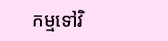កម្មទៅវិ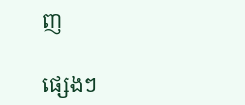ញ

ផ្សេងៗ